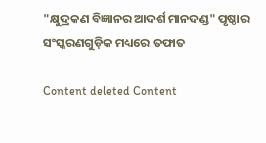"କ୍ଷୁଦ୍ରକଣ ବିଜ୍ଞାନର ଆଦର୍ଶ ମାନଦଣ୍ଡ" ପୃଷ୍ଠାର ସଂସ୍କରଣ‌ଗୁଡ଼ିକ ମଧ୍ୟରେ ତଫାତ

Content deleted Content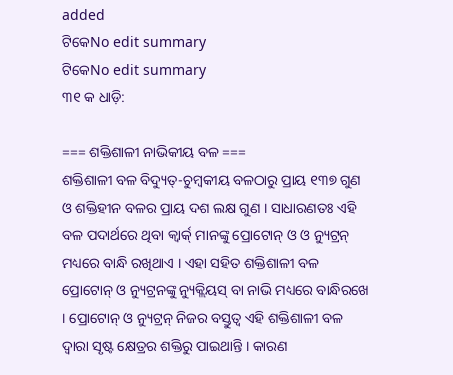added
ଟିକେNo edit summary
ଟିକେNo edit summary
୩୧ କ ଧାଡ଼ି:

=== ଶକ୍ତିଶାଳୀ ନାଭିକୀୟ ବଳ ===
ଶକ୍ତିଶାଳୀ ବଳ ବିଦ୍ୟୁତ୍-ଚୁମ୍ବକୀୟ ବଳଠାରୁ ପ୍ରାୟ ୧୩୭ ଗୁଣ ଓ ଶକ୍ତିହୀନ ବଳର ପ୍ରାୟ ଦଶ ଲକ୍ଷ ଗୁଣ । ସାଧାରଣତଃ ଏହି ବଳ ପଦାର୍ଥରେ ଥିବା କ୍ଵାର୍କ୍ ମାନଙ୍କୁ ପ୍ରୋଟୋନ୍ ଓ ଓ ନ୍ୟୁଟ୍ରନ୍ ମଧ୍ୟରେ ବାନ୍ଧି ରଖିଥାଏ । ଏହା ସହିତ ଶକ୍ତିଶାଳୀ ବଳ ପ୍ରୋଟୋନ୍ ଓ ନ୍ୟୁଟ୍ରନଙ୍କୁ ନ୍ୟୁକ୍ଲିୟସ୍ ବା ନାଭି ମଧ୍ୟରେ ବାନ୍ଧିରଖେ । ପ୍ରୋଟୋନ୍ ଓ ନ୍ୟୁଟ୍ରନ୍ ନିଜର ବସ୍ତୁତ୍ଵ ଏହି ଶକ୍ତିଶାଳୀ ବଳ ଦ୍ଵାରା ସୃଷ୍ଟ କ୍ଷେତ୍ରର ଶକ୍ତିରୁ ପାଇଥାନ୍ତି । କାରଣ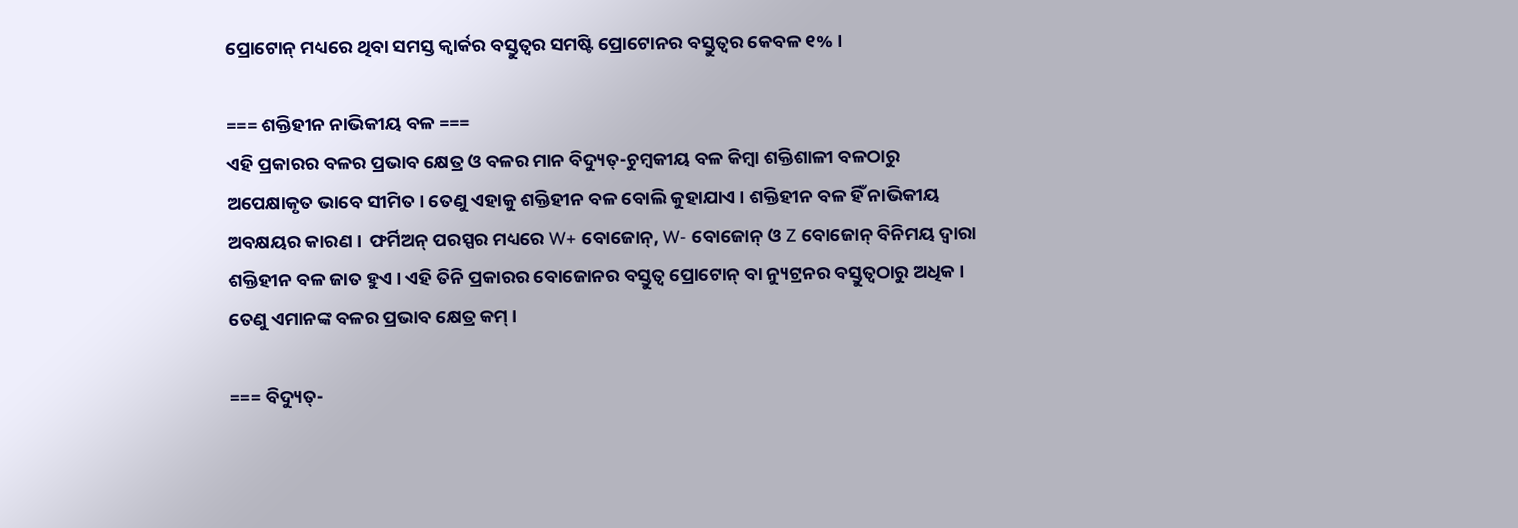ପ୍ରୋଟୋନ୍ ମଧ୍ୟରେ ଥିବା ସମସ୍ତ କ୍ଵାର୍କର ବସ୍ତୁତ୍ଵର ସମଷ୍ଟି ପ୍ରୋଟୋନର ବସ୍ତୁତ୍ଵର କେବଳ ୧% ।

=== ଶକ୍ତିହୀନ ନାଭିକୀୟ ବଳ ===
ଏହି ପ୍ରକାରର ବଳର ପ୍ରଭାବ କ୍ଷେତ୍ର ଓ ବଳର ମାନ ବିଦ୍ୟୁତ୍-ଚୁମ୍ବକୀୟ ବଳ କିମ୍ବା ଶକ୍ତିଶାଳୀ ବଳଠାରୁ ଅପେକ୍ଷାକୃତ ଭାବେ ସୀମିତ । ତେଣୁ ଏହାକୁ ଶକ୍ତିହୀନ ବଳ ବୋଲି କୁହାଯାଏ । ଶକ୍ତିହୀନ ବଳ ହିଁ ନାଭିକୀୟ ଅବକ୍ଷୟର କାରଣ ।  ଫର୍ମିଅନ୍ ପରସ୍ପର ମଧ୍ୟରେ W+ ବୋଜୋନ୍, W- ବୋଜୋନ୍ ଓ Z ବୋଜୋନ୍ ବିନିମୟ ଦ୍ଵାରା ଶକ୍ତିହୀନ ବଳ ଜାତ ହୁଏ । ଏହି ତିନି ପ୍ରକାରର ବୋଜୋନର ବସ୍ତୁତ୍ଵ ପ୍ରୋଟୋନ୍ ବା ନ୍ୟୁଟ୍ରନର ବସ୍ତୁତ୍ଵଠାରୁ ଅଧିକ । ତେଣୁ ଏମାନଙ୍କ ବଳର ପ୍ରଭାବ କ୍ଷେତ୍ର କମ୍ ।

=== ବିଦ୍ୟୁତ୍-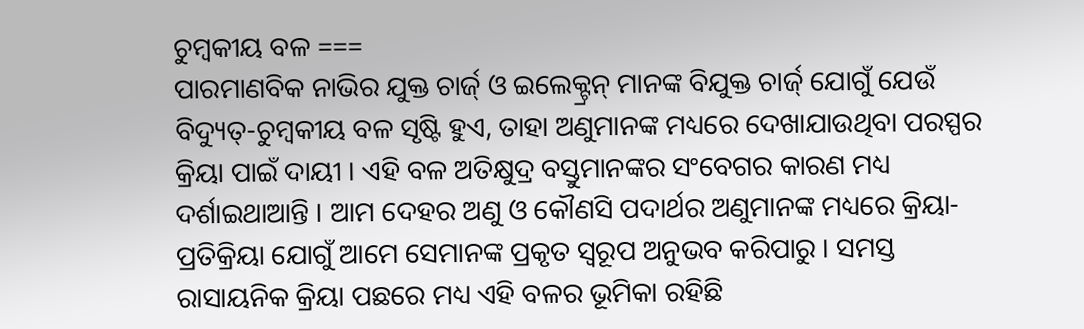ଚୁମ୍ବକୀୟ ବଳ ===
ପାରମାଣବିକ ନାଭିର ଯୁକ୍ତ ଚାର୍ଜ୍ ଓ ଇଲେକ୍ଟ୍ରନ୍ ମାନଙ୍କ ବିଯୁକ୍ତ ଚାର୍ଜ୍ ଯୋଗୁଁ ଯେଉଁ ବିଦ୍ୟୁତ୍-ଚୁମ୍ଵକୀୟ ବଳ ସୃଷ୍ଟି ହୁଏ, ତାହା ଅଣୁମାନଙ୍କ ମଧ୍ୟରେ ଦେଖାଯାଉଥିବା ପରସ୍ପର କ୍ରିୟା ପାଇଁ ଦାୟୀ । ଏହି ବଳ ଅତିକ୍ଷୁଦ୍ର ବସ୍ତୁମାନଙ୍କର ସଂବେଗର କାରଣ ମଧ୍ୟ ଦର୍ଶାଇଥାଆନ୍ତି । ଆମ ଦେହର ଅଣୁ ଓ କୌଣସି ପଦାର୍ଥର ଅଣୁମାନଙ୍କ ମଧ୍ୟରେ କ୍ରିୟା-ପ୍ରତିକ୍ରିୟା ଯୋଗୁଁ ଆମେ ସେମାନଙ୍କ ପ୍ରକୃତ ସ୍ଵରୂପ ଅନୁଭବ କରିପାରୁ । ସମସ୍ତ ରାସାୟନିକ କ୍ରିୟା ପଛରେ ମଧ୍ୟ ଏହି ବଳର ଭୂମିକା ରହିଛି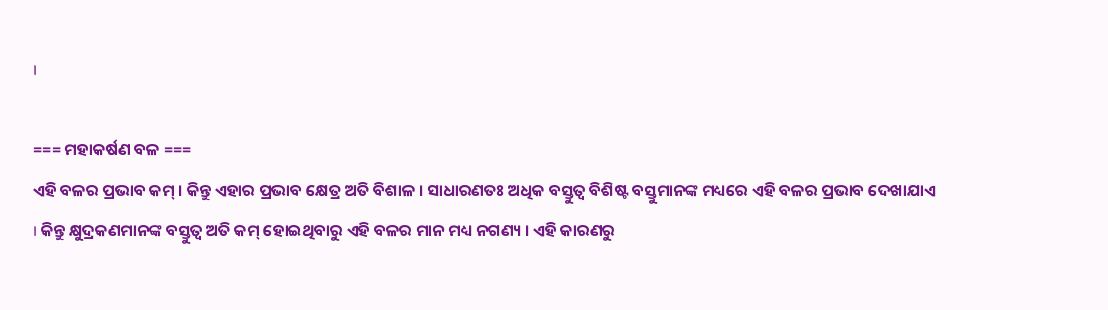।

=== ମହାକର୍ଷଣ ବଳ ===
ଏହି ବଳର ପ୍ରଭାବ କମ୍ । କିନ୍ତୁ ଏହାର ପ୍ରଭାବ କ୍ଷେତ୍ର ଅତି ବିଶାଳ । ସାଧାରଣତଃ ଅଧିକ ବସ୍ତୁତ୍ଵ ବିଶିଷ୍ଟ ବସ୍ତୁମାନଙ୍କ ମଧ୍ୟରେ ଏହି ବଳର ପ୍ରଭାବ ଦେଖାଯାଏ । କିନ୍ତୁ କ୍ଷୁଦ୍ରକଣମାନଙ୍କ ବସ୍ତୁତ୍ଵ ଅତି କମ୍ ହୋଇଥିବାରୁ ଏହି ବଳର ମାନ ମଧ୍ୟ ନଗଣ୍ୟ । ଏହି କାରଣରୁ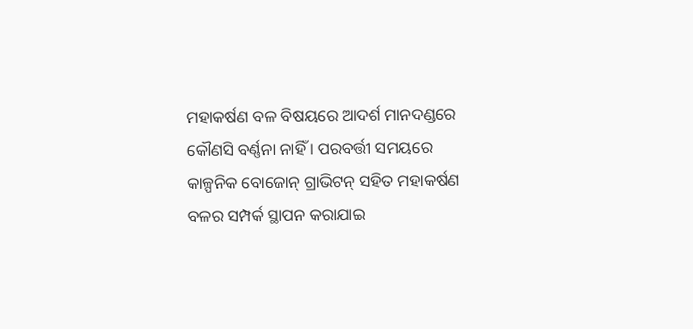ମହାକର୍ଷଣ ବଳ ବିଷୟରେ ଆଦର୍ଶ ମାନଦଣ୍ଡରେ କୌଣସି ବର୍ଣ୍ଣନା ନାହିଁ । ପରବର୍ତ୍ତୀ ସମୟରେ କାଳ୍ପନିକ ବୋଜୋନ୍ ଗ୍ରାଭିଟନ୍ ସହିତ ମହାକର୍ଷଣ ବଳର ସମ୍ପର୍କ ସ୍ଥାପନ କରାଯାଇ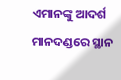ଏମାନଙ୍କୁ ଆଦର୍ଶ ମାନଦଣ୍ଡରେ ସ୍ଥାନ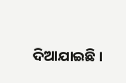ଦିଆଯାଇଛି ।